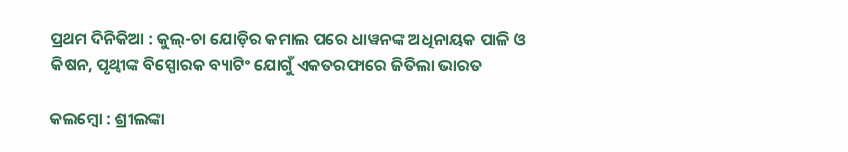ପ୍ରଥମ ଦିନିକିଆ : କୁଲ୍-ଚା ଯୋଡ଼ିର କମାଲ ପରେ ଧାୱନଙ୍କ ଅଧିନାୟକ ପାଳି ଓ କିଷନ, ପୃଥ୍ଵୀଙ୍କ ବିସ୍ପୋରକ ବ୍ୟାଟିଂ ଯୋଗୁଁ ଏକତରଫାରେ ଜିତିଲା ଭାରତ

କଲମ୍ବୋ : ଶ୍ରୀଲଙ୍କା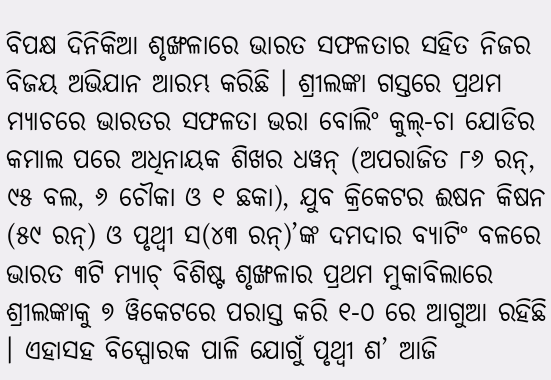ବିପକ୍ଷ ଦିନିକିଆ ଶୃଙ୍ଖଳାରେ ଭାରତ ସଫଳତାର ସହିତ ନିଜର ବିଜୟ ଅଭିଯାନ ଆରମ୍ଭ କରିଛି । ଶ୍ରୀଲଙ୍କା ଗସ୍ତରେ ପ୍ରଥମ ମ୍ୟାଚରେ ଭାରତର ସଫଳତା ଭରା ବୋଲିଂ କୁଲ୍-ଚା ଯୋଡିର କମାଲ ପରେ ଅଧିନାୟକ ଶିଖର ଧୱନ୍ (ଅପରାଜିତ ୮୬ ରନ୍, ୯୫ ବଲ, ୬ ଚୌକା ଓ ୧ ଛକା), ଯୁବ କ୍ରିକେଟର ଈଷନ କିଷନ (୫୯ ରନ୍) ଓ ପୃଥ୍ୱୀ ସ(୪୩ ରନ୍)’ଙ୍କ ଦମଦାର ବ୍ୟାଟିଂ ବଳରେ ଭାରତ ୩ଟି ମ୍ୟାଚ୍ ବିଶିଷ୍ଟ ଶୃଙ୍ଖଳାର ପ୍ରଥମ ମୁକାବିଲାରେ ଶ୍ରୀଲଙ୍କାକୁ ୭ ୱିକେଟରେ ପରାସ୍ତ କରି ୧-୦ ରେ ଆଗୁଆ ରହିଛି । ଏହାସହ ବିସ୍ପୋରକ ପାଳି ଯୋଗୁଁ ପୃଥ୍ବୀ ଶ’ ଆଜି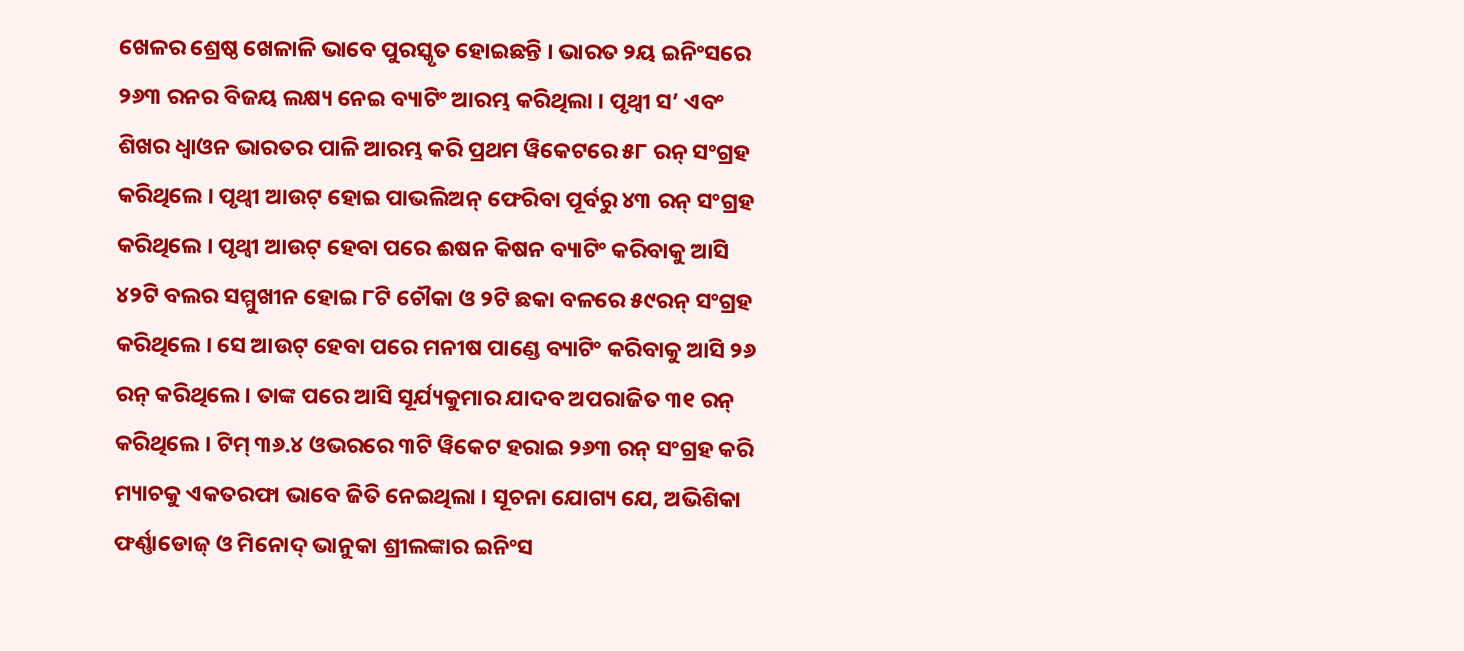ଖେଳର ଶ୍ରେଷ୍ଠ ଖେଳାଳି ଭାବେ ପୁରସ୍କୃତ ହୋଇଛନ୍ତି । ଭାରତ ୨ୟ ଇନିଂସରେ ୨୬୩ ରନର ବିଜୟ ଲକ୍ଷ୍ୟ ନେଇ ବ୍ୟାଟିଂ ଆରମ୍ଭ କରିଥିଲା । ପୃଥ୍ୱୀ ସ’ ଏବଂ ଶିଖର ଧ୍ୱାଓନ ଭାରତର ପାଳି ଆରମ୍ଭ କରି ପ୍ରଥମ ୱିକେଟରେ ୫୮ ରନ୍ ସଂଗ୍ରହ କରିଥିଲେ । ପୃଥ୍ୱୀ ଆଉଟ୍ ହୋଇ ପାଭଲିଅନ୍ ଫେରିବା ପୂର୍ବରୁ ୪୩ ରନ୍ ସଂଗ୍ରହ କରିଥିଲେ । ପୃଥ୍ୱୀ ଆଉଟ୍ ହେବା ପରେ ଈଷନ କିଷନ ବ୍ୟାଟିଂ କରିବାକୁ ଆସି ୪୨ଟି ବଲର ସମ୍ମୁଖୀନ ହୋଇ ୮ଟି ଚୌକା ଓ ୨ଟି ଛକା ବଳରେ ୫୯ରନ୍ ସଂଗ୍ରହ କରିଥିଲେ । ସେ ଆଉଟ୍ ହେବା ପରେ ମନୀଷ ପାଣ୍ଡେ ବ୍ୟାଟିଂ କରିବାକୁ ଆସି ୨୬ ରନ୍ କରିଥିଲେ । ତାଙ୍କ ପରେ ଆସି ସୂର୍ଯ୍ୟକୁମାର ଯାଦବ ଅପରାଜିତ ୩୧ ରନ୍ କରିଥିଲେ । ଟିମ୍ ୩୬.୪ ଓଭରରେ ୩ଟି ୱିକେଟ ହରାଇ ୨୬୩ ରନ୍ ସଂଗ୍ରହ କରି ମ୍ୟାଚକୁ ଏକତରଫା ଭାବେ ଜିତି ନେଇଥିଲା । ସୂଚନା ଯୋଗ୍ୟ ଯେ, ଅଭିଶିକା ଫର୍ଣ୍ଣାଡୋଜ୍ ଓ ମିନୋଦ୍ ଭାନୁକା ଶ୍ରୀଲଙ୍କାର ଇନିଂସ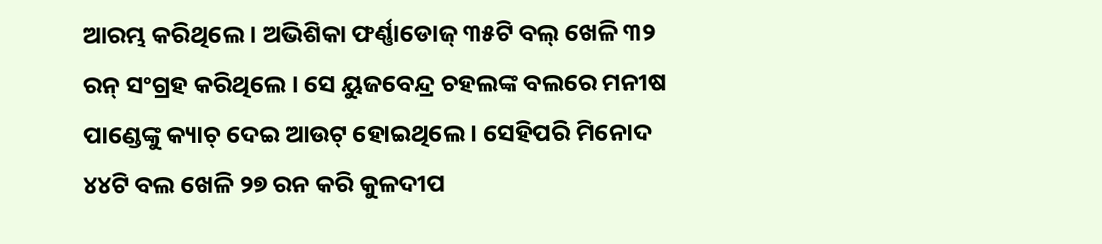ଆରମ୍ଭ କରିଥିଲେ । ଅଭିଶିକା ଫର୍ଣ୍ଣାଡୋଜ୍ ୩୫ଟି ବଲ୍ ଖେଳି ୩୨ ରନ୍ ସଂଗ୍ରହ କରିଥିଲେ । ସେ ୟୁଜବେନ୍ଦ୍ର ଚହଲଙ୍କ ବଲରେ ମନୀଷ ପାଣ୍ଡେଙ୍କୁ କ୍ୟାଚ୍ ଦେଇ ଆଉଟ୍ ହୋଇଥିଲେ । ସେହିପରି ମିନୋଦ ୪୪ଟି ବଲ ଖେଳି ୨୭ ରନ କରି କୁଳଦୀପ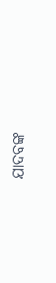ଯାଦବଙ୍କ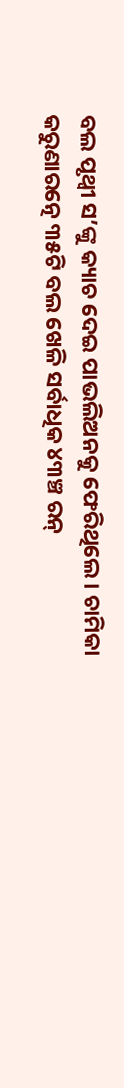ବଲ ପୃଥ୍ୱୀ ସ’ଙ୍କୁ କ୍ୟାଚ ଦେଇ ପାଭଲିଅନକୁ ଫେରିଥିଲେ । ଚାମିକା କରୁଣାରତ୍ନେ ୩୫ଟି ବଲ ଖେଳି ସର୍ବାଧିକ ୪୩ଞ୍ଚ ରନ୍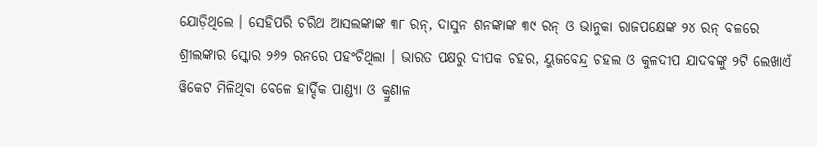ଯୋଡ଼ିଥିଲେ । ସେହିପରି ଚରିଥ ଆସଲଙ୍କାଙ୍କ ୩୮ ରନ୍, ଦାସୁନ ଶନଙ୍କାଙ୍କ ୩୯ ରନ୍ ଓ ଭାନୁକା ରାଜପକ୍ଷେଙ୍କ ୨୪ ରନ୍ ବଳରେ ଶ୍ରୀଲଙ୍କାର ସ୍କୋର ୨୬୨ ରନରେ ପହଂଚିଥିଲା । ଭାରତ ପକ୍ଷରୁ ଦୀପକ ଚହର, ୟୁଜବେନ୍ଦ୍ର ଚହଲ ଓ କୁଳଦୀପ ଯାଦବଙ୍କୁ ୨ଟି ଲେଖାଏଁ ୱିକେଟ ମିଳିଥିବା ବେଳେ ହାର୍ଦ୍ଦିକ ପାଣ୍ଡ୍ୟା ଓ କ୍ରୁଣାଳ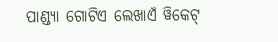ପାଣ୍ଡ୍ୟା ଗୋଟିଏ ଲେଖାଏଁ ୱିକେଟ୍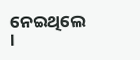ନେଇଥିଲେ ।